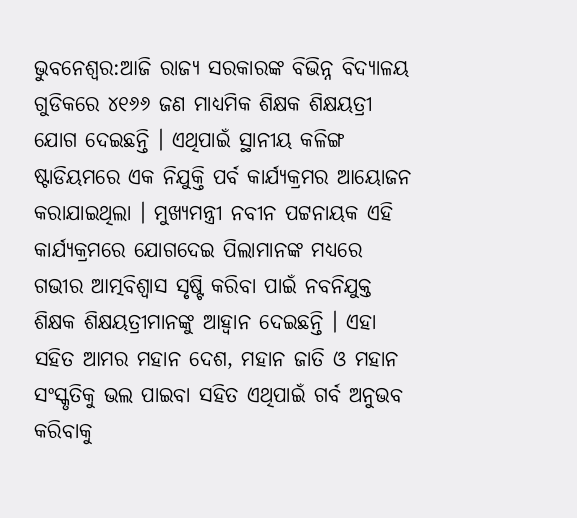ଭୁବନେଶ୍ବର:ଆଜି ରାଜ୍ୟ ସରକାରଙ୍କ ବିଭିନ୍ନ ବିଦ୍ୟାଳୟ ଗୁଡିକରେ ୪୧୬୬ ଜଣ ମାଧ୍ୟମିକ ଶିକ୍ଷକ ଶିକ୍ଷୟତ୍ରୀ ଯୋଗ ଦେଇଛନ୍ତି । ଏଥିପାଇଁ ସ୍ଥାନୀୟ କଳିଙ୍ଗ ଷ୍ଟାଡିୟମରେ ଏକ ନିଯୁକ୍ତି ପର୍ବ କାର୍ଯ୍ୟକ୍ରମର ଆୟୋଜନ କରାଯାଇଥିଲା । ମୁଖ୍ୟମନ୍ତ୍ରୀ ନବୀନ ପଟ୍ଟନାୟକ ଏହି କାର୍ଯ୍ୟକ୍ରମରେ ଯୋଗଦେଇ ପିଲାମାନଙ୍କ ମଧ୍ୟରେ ଗଭୀର ଆତ୍ମବିଶ୍ୱାସ ସୃଷ୍ଟି କରିବା ପାଇଁ ନବନିଯୁକ୍ତ ଶିକ୍ଷକ ଶିକ୍ଷୟତ୍ରୀମାନଙ୍କୁ ଆହ୍ୱାନ ଦେଇଛନ୍ତି । ଏହା ସହିତ ଆମର ମହାନ ଦେଶ, ମହାନ ଜାତି ଓ ମହାନ ସଂସ୍କୃତିକୁ ଭଲ ପାଇବା ସହିତ ଏଥିପାଇଁ ଗର୍ବ ଅନୁଭବ କରିବାକୁ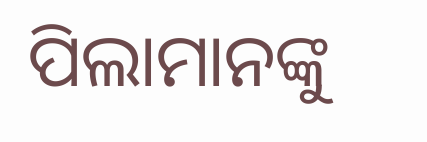ପିଲାମାନଙ୍କୁ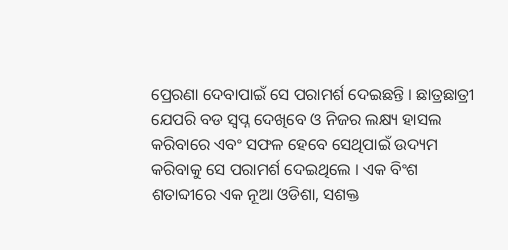ପ୍ରେରଣା ଦେବାପାଇଁ ସେ ପରାମର୍ଶ ଦେଇଛନ୍ତି । ଛାତ୍ରଛାତ୍ରୀ ଯେପରି ବଡ ସ୍ୱପ୍ନ ଦେଖିବେ ଓ ନିଜର ଲକ୍ଷ୍ୟ ହାସଲ କରିବାରେ ଏବଂ ସଫଳ ହେବେ ସେଥିପାଇଁ ଉଦ୍ୟମ କରିବାକୁ ସେ ପରାମର୍ଶ ଦେଇଥିଲେ । ଏକ ବିଂଶ ଶତାବ୍ଦୀରେ ଏକ ନୂଆ ଓଡିଶା, ସଶକ୍ତ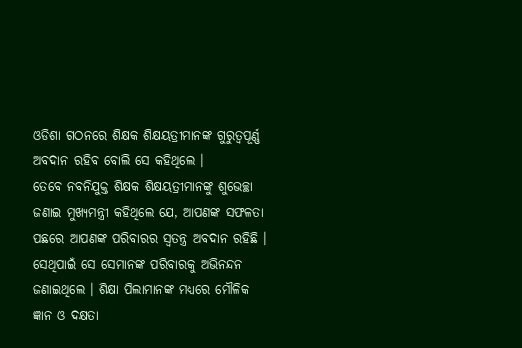ଓଡିଶା ଗଠନରେ ଶିକ୍ଷକ ଶିକ୍ଷୟତ୍ରୀମାନଙ୍କ ଗୁରୁତ୍ୱପୂର୍ଣ୍ଣ ଅବଦାନ ରହିବ ବୋଲି ସେ କହିଥିଲେ ।
ତେବେ ନବନିଯୁକ୍ତ ଶିକ୍ଷକ ଶିକ୍ଷୟତ୍ରୀମାନଙ୍କୁ ଶୁଭେଚ୍ଛା ଜଣାଇ ମୁଖ୍ୟମନ୍ତ୍ରୀ କହିଥିଲେ ଯେ, ଆପଣଙ୍କ ସଫଳତା ପଛରେ ଆପଣଙ୍କ ପରିବାରର ସ୍ୱତନ୍ତ୍ର ଅବଦାନ ରହିଛି । ସେଥିପାଇଁ ସେ ସେମାନଙ୍କ ପରିବାରକୁ ଅଭିନନ୍ଦନ ଜଣାଇଥିଲେ । ଶିକ୍ଷା ପିଲାମାନଙ୍କ ମଧ୍ୟରେ ମୌଳିକ ଜ୍ଞାନ ଓ ଦକ୍ଷତା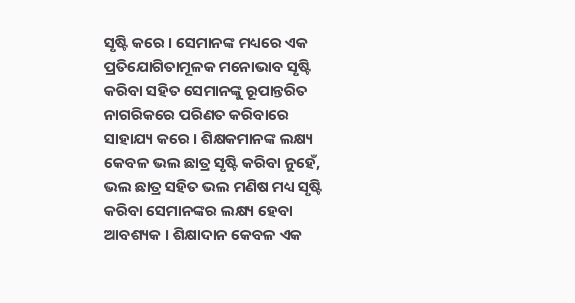ସୃଷ୍ଟି କରେ । ସେମାନଙ୍କ ମଧ୍ୟରେ ଏକ ପ୍ରତିଯୋଗିତାମୂଳକ ମନୋଭାବ ସୃଷ୍ଟି କରିବା ସହିତ ସେମାନଙ୍କୁ ରୂପାନ୍ତରିତ ନାଗରିକରେ ପରିଣତ କରିବାରେ ସାହାଯ୍ୟ କରେ । ଶିକ୍ଷକମାନଙ୍କ ଲକ୍ଷ୍ୟ କେବଳ ଭଲ ଛାତ୍ର ସୃଷ୍ଟି କରିବା ନୁହେଁ, ଭଲ ଛାତ୍ର ସହିତ ଭଲ ମଣିଷ ମଧ୍ୟ ସୃଷ୍ଟି କରିବା ସେମାନଙ୍କର ଲକ୍ଷ୍ୟ ହେବା ଆବଶ୍ୟକ । ଶିକ୍ଷାଦାନ କେବଳ ଏକ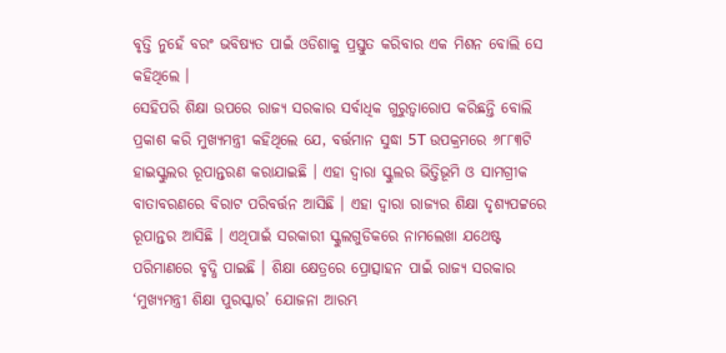ବୃତ୍ତି ନୁହେଁ ବରଂ ଭବିଷ୍ୟତ ପାଇଁ ଓଡିଶାକୁ ପ୍ରସ୍ତୁତ କରିବାର ଏକ ମିଶନ ବୋଲି ସେ କହିଥିଲେ ।
ସେହିପରି ଶିକ୍ଷା ଉପରେ ରାଜ୍ୟ ସରକାର ସର୍ବାଧିକ ଗୁରୁତ୍ୱାରୋପ କରିଛନ୍ତି ବୋଲି ପ୍ରକାଶ କରି ମୁଖ୍ୟମନ୍ତ୍ରୀ କହିଥିଲେ ଯେ, ବର୍ତ୍ତମାନ ସୁଦ୍ଧା 5T ଉପକ୍ରମରେ ୬୮୮୩ଟି ହାଇସ୍କୁଲର ରୂପାନ୍ତରଣ କରାଯାଇଛି । ଏହା ଦ୍ୱାରା ସ୍କୁଲର ଭିତ୍ତିଭୂମି ଓ ସାମଗ୍ରୀକ ବାତାବରଣରେ ବିରାଟ ପରିବର୍ତ୍ତନ ଆସିଛି । ଏହା ଦ୍ୱାରା ରାଜ୍ୟର ଶିକ୍ଷା ଦୃଶ୍ୟପଟ୍ଟରେ ରୂପାନ୍ତର ଆସିଛି । ଏଥିପାଇଁ ସରକାରୀ ସ୍କୁଲଗୁଡିକରେ ନାମଲେଖା ଯଥେଷ୍ଟ ପରିମାଣରେ ବୃଦ୍ଧି ପାଇଛି । ଶିକ୍ଷା କ୍ଷେତ୍ରରେ ପ୍ରୋତ୍ସାହନ ପାଇଁ ରାଜ୍ୟ ସରକାର ‘ମୁଖ୍ୟମନ୍ତ୍ରୀ ଶିକ୍ଷା ପୁରସ୍କାର’ ଯୋଜନା ଆରମ୍ଭ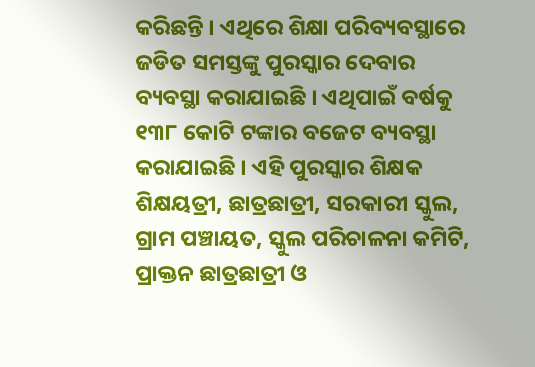କରିଛନ୍ତି । ଏଥିରେ ଶିକ୍ଷା ପରିବ୍ୟବସ୍ଥାରେ ଜଡିତ ସମସ୍ତଙ୍କୁ ପୁରସ୍କାର ଦେବାର ବ୍ୟବସ୍ଥା କରାଯାଇଛି । ଏଥିପାଇଁ ବର୍ଷକୁ ୧୩୮ କୋଟି ଟଙ୍କାର ବଜେଟ ବ୍ୟବସ୍ଥା କରାଯାଇଛି । ଏହି ପୁରସ୍କାର ଶିକ୍ଷକ ଶିକ୍ଷୟତ୍ରୀ, ଛାତ୍ରଛାତ୍ରୀ, ସରକାରୀ ସ୍କୁଲ, ଗ୍ରାମ ପଞ୍ଚାୟତ, ସ୍କୁଲ ପରିଚାଳନା କମିଟି, ପ୍ରାକ୍ତନ ଛାତ୍ରଛାତ୍ରୀ ଓ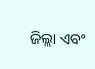ଜିଲ୍ଲା ଏବଂ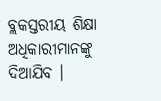ବ୍ଲକସ୍ତରୀୟ ଶିକ୍ଷା ଅଧିକାରୀମାନଙ୍କୁ ଦିଆଯିବ ।